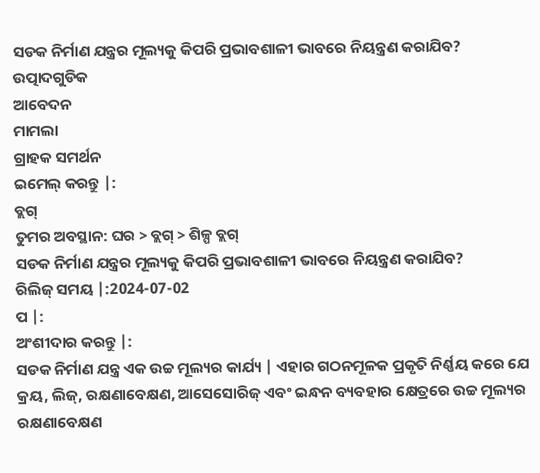ସଡକ ନିର୍ମାଣ ଯନ୍ତ୍ରର ମୂଲ୍ୟକୁ କିପରି ପ୍ରଭାବଶାଳୀ ଭାବରେ ନିୟନ୍ତ୍ରଣ କରାଯିବ?
ଉତ୍ପାଦଗୁଡିକ
ଆବେଦନ
ମାମଲା
ଗ୍ରାହକ ସମର୍ଥନ
ଇମେଲ୍ କରନ୍ତୁ |:
ବ୍ଲଗ୍
ତୁମର ଅବସ୍ଥାନ: ଘର > ବ୍ଲଗ୍ > ଶିଳ୍ପ ବ୍ଲଗ୍
ସଡକ ନିର୍ମାଣ ଯନ୍ତ୍ରର ମୂଲ୍ୟକୁ କିପରି ପ୍ରଭାବଶାଳୀ ଭାବରେ ନିୟନ୍ତ୍ରଣ କରାଯିବ?
ରିଲିଜ୍ ସମୟ |:2024-07-02
ପ |:
ଅଂଶୀଦାର କରନ୍ତୁ |:
ସଡକ ନିର୍ମାଣ ଯନ୍ତ୍ର ଏକ ଉଚ୍ଚ ମୂଲ୍ୟର କାର୍ଯ୍ୟ | ଏହାର ଗଠନମୂଳକ ପ୍ରକୃତି ନିର୍ଣ୍ଣୟ କରେ ଯେ କ୍ରୟ, ଲିଜ୍, ରକ୍ଷଣାବେକ୍ଷଣ, ଆସେସୋରିଜ୍ ଏବଂ ଇନ୍ଧନ ବ୍ୟବହାର କ୍ଷେତ୍ରରେ ଉଚ୍ଚ ମୂଲ୍ୟର ରକ୍ଷଣାବେକ୍ଷଣ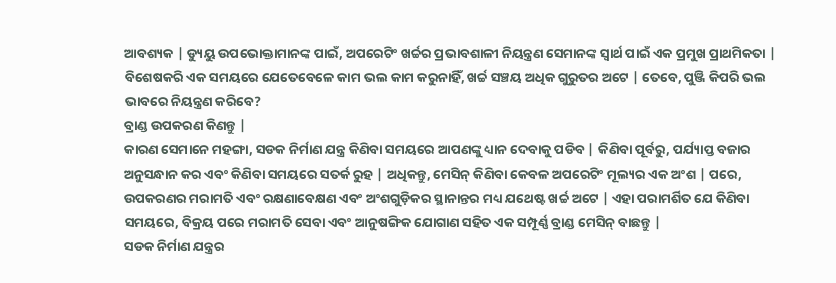ଆବଶ୍ୟକ | ଡ୍ୟୁୟୁ ଉପଭୋକ୍ତାମାନଙ୍କ ପାଇଁ, ଅପରେଟିଂ ଖର୍ଚ୍ଚର ପ୍ରଭାବଶାଳୀ ନିୟନ୍ତ୍ରଣ ସେମାନଙ୍କ ସ୍ୱାର୍ଥ ପାଇଁ ଏକ ପ୍ରମୁଖ ପ୍ରାଥମିକତା | ବିଶେଷକରି ଏକ ସମୟରେ ଯେତେବେଳେ କାମ ଭଲ କାମ କରୁନାହିଁ, ଖର୍ଚ୍ଚ ସଞ୍ଚୟ ଅଧିକ ଗୁରୁତର ଅଟେ | ତେବେ, ପୁଞ୍ଜି କିପରି ଭଲ ଭାବରେ ନିୟନ୍ତ୍ରଣ କରିବେ?
ବ୍ରାଣ୍ଡ ଉପକରଣ କିଣନ୍ତୁ |
କାରଣ ସେମାନେ ମହଙ୍ଗା, ସଡକ ନିର୍ମାଣ ଯନ୍ତ୍ର କିଣିବା ସମୟରେ ଆପଣଙ୍କୁ ଧ୍ୟାନ ଦେବାକୁ ପଡିବ | କିଣିବା ପୂର୍ବରୁ, ପର୍ଯ୍ୟାପ୍ତ ବଜାର ଅନୁସନ୍ଧାନ କର ଏବଂ କିଣିବା ସମୟରେ ସତର୍କ ରୁହ | ଅଧିକନ୍ତୁ, ମେସିନ୍ କିଣିବା କେବଳ ଅପରେଟିଂ ମୂଲ୍ୟର ଏକ ଅଂଶ | ପରେ, ଉପକରଣର ମରାମତି ଏବଂ ରକ୍ଷଣାବେକ୍ଷଣ ଏବଂ ଅଂଶଗୁଡ଼ିକର ସ୍ଥାନାନ୍ତର ମଧ୍ୟ ଯଥେଷ୍ଟ ଖର୍ଚ୍ଚ ଅଟେ | ଏହା ପରାମର୍ଶିତ ଯେ କିଣିବା ସମୟରେ, ବିକ୍ରୟ ପରେ ମରାମତି ସେବା ଏବଂ ଆନୁଷଙ୍ଗିକ ଯୋଗାଣ ସହିତ ଏକ ସମ୍ପୂର୍ଣ୍ଣ ବ୍ରାଣ୍ଡ ମେସିନ୍ ବାଛନ୍ତୁ |
ସଡକ ନିର୍ମାଣ ଯନ୍ତ୍ରର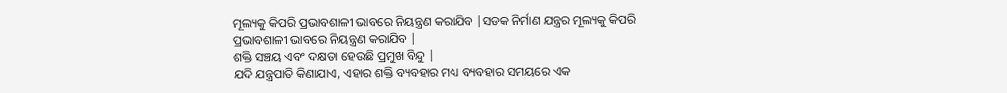ମୂଲ୍ୟକୁ କିପରି ପ୍ରଭାବଶାଳୀ ଭାବରେ ନିୟନ୍ତ୍ରଣ କରାଯିବ |ସଡକ ନିର୍ମାଣ ଯନ୍ତ୍ରର ମୂଲ୍ୟକୁ କିପରି ପ୍ରଭାବଶାଳୀ ଭାବରେ ନିୟନ୍ତ୍ରଣ କରାଯିବ |
ଶକ୍ତି ସଞ୍ଚୟ ଏବଂ ଦକ୍ଷତା ହେଉଛି ପ୍ରମୁଖ ବିନ୍ଦୁ |
ଯଦି ଯନ୍ତ୍ରପାତି କିଣାଯାଏ, ଏହାର ଶକ୍ତି ବ୍ୟବହାର ମଧ୍ୟ ବ୍ୟବହାର ସମୟରେ ଏକ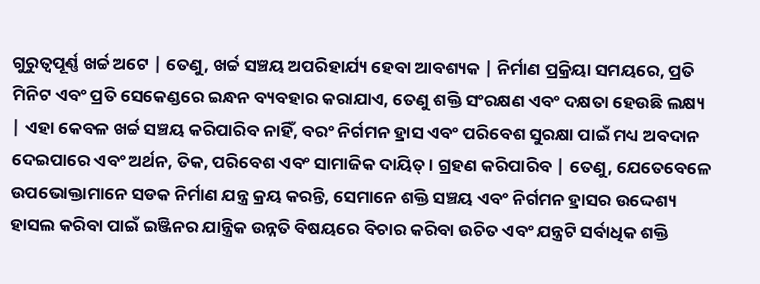ଗୁରୁତ୍ୱପୂର୍ଣ୍ଣ ଖର୍ଚ୍ଚ ଅଟେ | ତେଣୁ, ଖର୍ଚ୍ଚ ସଞ୍ଚୟ ଅପରିହାର୍ଯ୍ୟ ହେବା ଆବଶ୍ୟକ | ନିର୍ମାଣ ପ୍ରକ୍ରିୟା ସମୟରେ, ପ୍ରତି ମିନିଟ ଏବଂ ପ୍ରତି ସେକେଣ୍ଡରେ ଇନ୍ଧନ ବ୍ୟବହାର କରାଯାଏ, ତେଣୁ ଶକ୍ତି ସଂରକ୍ଷଣ ଏବଂ ଦକ୍ଷତା ହେଉଛି ଲକ୍ଷ୍ୟ | ଏହା କେବଳ ଖର୍ଚ୍ଚ ସଞ୍ଚୟ କରିପାରିବ ନାହିଁ, ବରଂ ନିର୍ଗମନ ହ୍ରାସ ଏବଂ ପରିବେଶ ସୁରକ୍ଷା ପାଇଁ ମଧ୍ୟ ଅବଦାନ ଦେଇପାରେ ଏବଂ ଅର୍ଥନ, ତିକ, ପରିବେଶ ଏବଂ ସାମାଜିକ ଦାୟିତ୍। ଗ୍ରହଣ କରିପାରିବ | ତେଣୁ, ଯେତେବେଳେ ଉପଭୋକ୍ତାମାନେ ସଡକ ନିର୍ମାଣ ଯନ୍ତ୍ର କ୍ରୟ କରନ୍ତି, ସେମାନେ ଶକ୍ତି ସଞ୍ଚୟ ଏବଂ ନିର୍ଗମନ ହ୍ରାସର ଉଦ୍ଦେଶ୍ୟ ହାସଲ କରିବା ପାଇଁ ଇଞ୍ଜିନର ଯାନ୍ତ୍ରିକ ଉନ୍ନତି ବିଷୟରେ ବିଚାର କରିବା ଉଚିତ ଏବଂ ଯନ୍ତ୍ରଟି ସର୍ବାଧିକ ଶକ୍ତି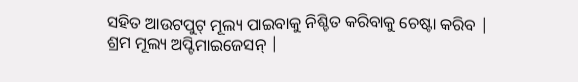ସହିତ ଆଉଟପୁଟ୍ ମୂଲ୍ୟ ପାଇବାକୁ ନିଶ୍ଚିତ କରିବାକୁ ଚେଷ୍ଟା କରିବ |
ଶ୍ରମ ମୂଲ୍ୟ ଅପ୍ଟିମାଇଜେସନ୍ |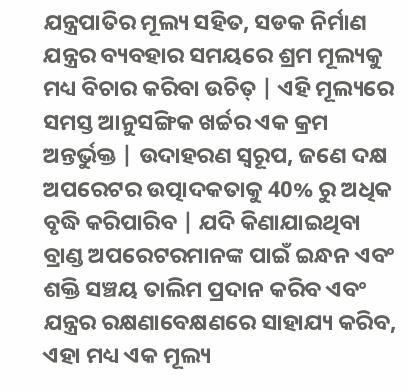ଯନ୍ତ୍ରପାତିର ମୂଲ୍ୟ ସହିତ, ସଡକ ନିର୍ମାଣ ଯନ୍ତ୍ରର ବ୍ୟବହାର ସମୟରେ ଶ୍ରମ ମୂଲ୍ୟକୁ ମଧ୍ୟ ବିଚାର କରିବା ଉଚିତ୍ | ଏହି ମୂଲ୍ୟରେ ସମସ୍ତ ଆନୁସଙ୍ଗିକ ଖର୍ଚ୍ଚର ଏକ କ୍ରମ ଅନ୍ତର୍ଭୁକ୍ତ | ଉଦାହରଣ ସ୍ୱରୂପ, ଜଣେ ଦକ୍ଷ ଅପରେଟର ଉତ୍ପାଦକତାକୁ 40% ରୁ ଅଧିକ ବୃଦ୍ଧି କରିପାରିବ | ଯଦି କିଣାଯାଇଥିବା ବ୍ରାଣ୍ଡ ଅପରେଟରମାନଙ୍କ ପାଇଁ ଇନ୍ଧନ ଏବଂ ଶକ୍ତି ସଞ୍ଚୟ ତାଲିମ ପ୍ରଦାନ କରିବ ଏବଂ ଯନ୍ତ୍ରର ରକ୍ଷଣାବେକ୍ଷଣରେ ସାହାଯ୍ୟ କରିବ, ଏହା ମଧ୍ୟ ଏକ ମୂଲ୍ୟ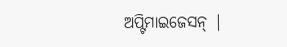ଅପ୍ଟିମାଇଜେସନ୍ |